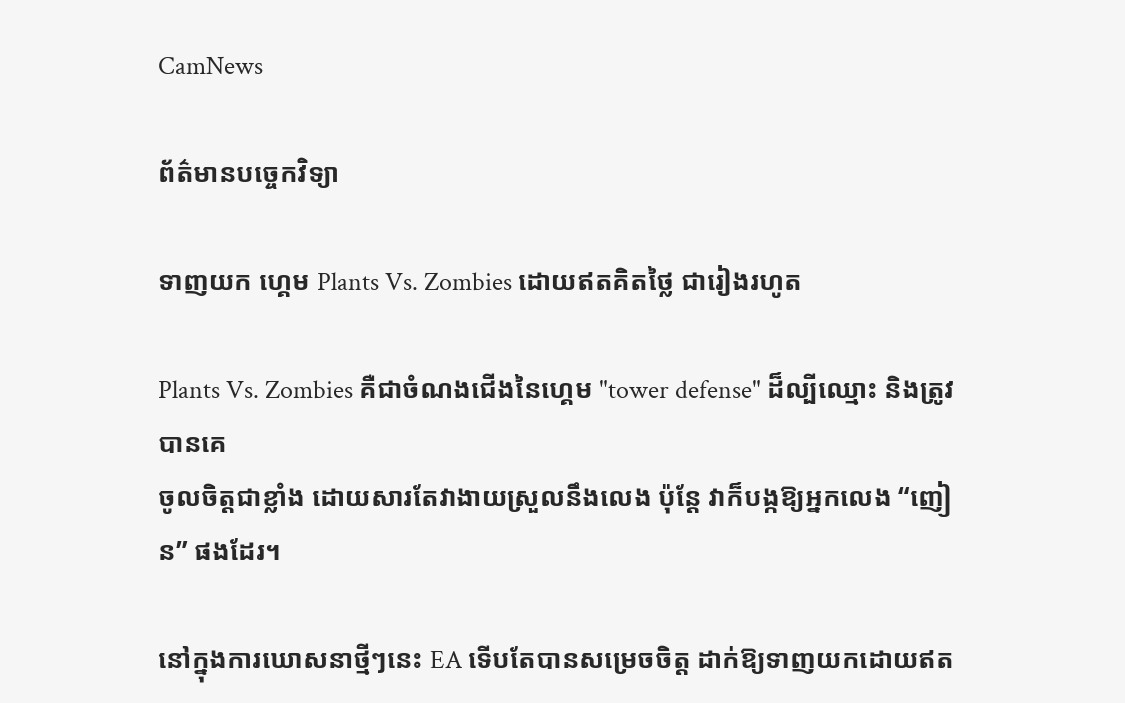CamNews

ព័ត៌មានបច្ចេកវិទ្យា

ទាញយក ហ្គេម Plants Vs. Zombies ដោយឥតគិតថ្លៃ ជារៀងរហូត

Plants Vs. Zombies គឺជាចំណងជើងនៃហ្គេម "tower defense" ដ៏ល្បីឈ្មោះ និងត្រូវបានគេ
ចូលចិត្តជាខ្លាំង ដោយសារតែវាងាយស្រួលនឹងលេង ប៉ុន្ដែ វាក៏បង្កឱ្យអ្នកលេង “ញៀន” ផងដែរ។

នៅក្នុងការឃោសនាថ្មីៗនេះ EA ទើបតែបានសម្រេចចិត្ត ដាក់ឱ្យទាញយកដោយឥត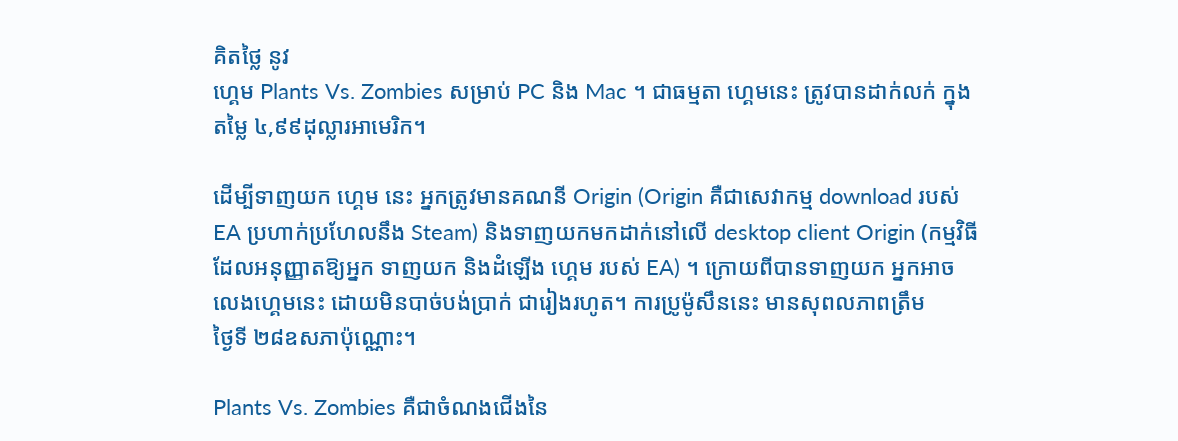គិតថ្លៃ នូវ
ហ្គេម Plants Vs. Zombies សម្រាប់ PC និង Mac ។ ជាធម្មតា ហ្គេមនេះ ត្រូវបានដាក់លក់ ក្នុង
តម្លៃ ៤,៩៩ដុល្លារអាមេរិក។

ដើម្បីទាញយក ហ្គេម នេះ អ្នកត្រូវមានគណនី Origin (Origin គឺជាសេវាកម្ម download របស់
EA ប្រហាក់ប្រហែលនឹង Steam) និងទាញយកមកដាក់នៅលើ desktop client Origin (កម្មវិធី
ដែលអនុញ្ញាតឱ្យអ្នក ទាញយក និងដំឡើង ហ្គេម របស់ EA) ។ ក្រោយពីបានទាញយក អ្នកអាច
លេងហ្គេមនេះ ដោយមិនបាច់បង់ប្រាក់ ជារៀងរហូត។ ការប្រូម៉ូសឹននេះ មានសុពលភាពត្រឹម
ថ្ងៃទី ២៨ឧសភាប៉ុណ្ណោះ។

Plants Vs. Zombies គឺជាចំណងជើងនៃ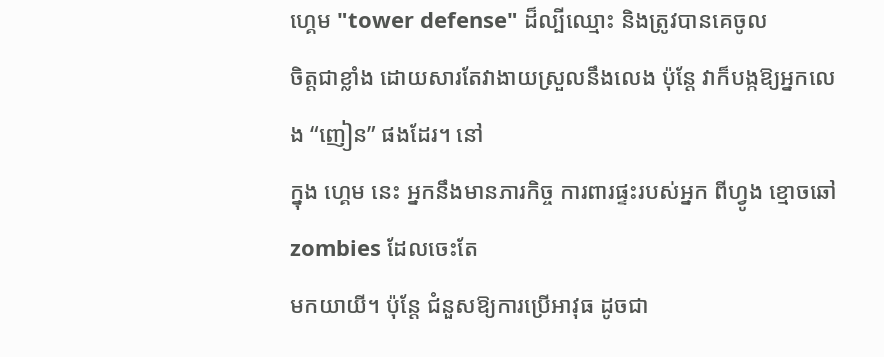ហ្គេម "tower defense" ដ៏ល្បីឈ្មោះ និងត្រូវបានគេចូល
ចិត្តជាខ្លាំង ដោយសារតែវាងាយស្រួលនឹងលេង ប៉ុន្ដែ វាក៏បង្កឱ្យអ្នកលេង “ញៀន” ផងដែរ។ នៅ
ក្នុង ហ្គេម នេះ អ្នកនឹងមានភារកិច្ច ការពារផ្ទះរបស់អ្នក ពីហ្វូង ខ្មោចឆៅ zombies ដែលចេះតែ
មកយាយី។ ប៉ុន្ដែ ជំនួសឱ្យការប្រើអាវុធ ដូចជា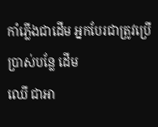កាំភ្លើងជាដើម អ្នកបែរជាត្រូវប្រើប្រាស់បន្លែ ដើម
ឈើ ជាអា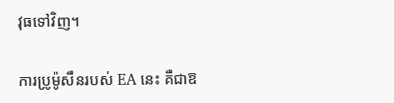វុធទៅវិញ។

ការប្រូម៉ូសឹនរបស់ EA នេះ គឺជាឱ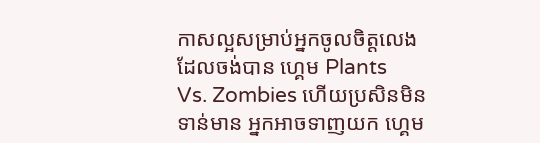កាសល្អសម្រាប់អ្នកចូលចិត្តលេង ដែលចង់បាន ហ្គេម Plants
Vs. Zombies ហើយប្រសិនមិនទាន់មាន អ្នកអាចទាញយក ហ្គេម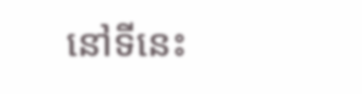នៅទីនេះ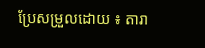ប្រែសម្រួលដោយ ៖ តារា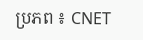ប្រភព ៖ CNET